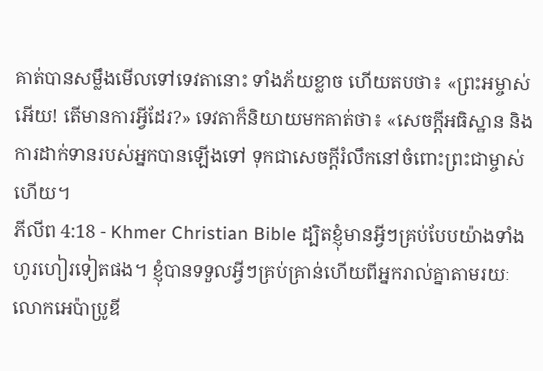គាត់បានសម្លឹងមើលទៅទេវតានោះ ទាំងភ័យខ្លាច ហើយតបថា៖ «ព្រះអម្ចាស់អើយ! តើមានការអ្វីដែរ?» ទេវតាក៏និយាយមកគាត់ថា៖ «សេចក្ដីអធិស្ឋាន និងការដាក់ទានរបស់អ្នកបានឡើងទៅ ទុកជាសេចក្ដីរំលឹកនៅចំពោះព្រះជាម្ចាស់ហើយ។
ភីលីព 4:18 - Khmer Christian Bible ដ្បិតខ្ញុំមានអ្វីៗគ្រប់បែបយ៉ាងទាំងហូរហៀរទៀតផង។ ខ្ញុំបានទទួលអ្វីៗគ្រប់គ្រាន់ហើយពីអ្នករាល់គ្នាតាមរយៈលោកអេប៉ាប្រូឌី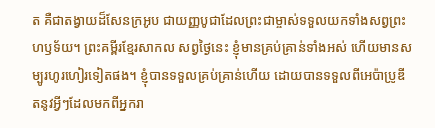ត គឺជាតង្វាយដ៏សែនក្រអូប ជាយញ្ញបូជាដែលព្រះជាម្ចាស់ទទួលយកទាំងសព្វព្រះហឫទ័យ។ ព្រះគម្ពីរខ្មែរសាកល សព្វថ្ងៃនេះ ខ្ញុំមានគ្រប់គ្រាន់ទាំងអស់ ហើយមានសម្បូរហូរហៀរទៀតផង។ ខ្ញុំបានទទួលគ្រប់គ្រាន់ហើយ ដោយបានទទួលពីអេប៉ាប្រូឌីតនូវអ្វីៗដែលមកពីអ្នករា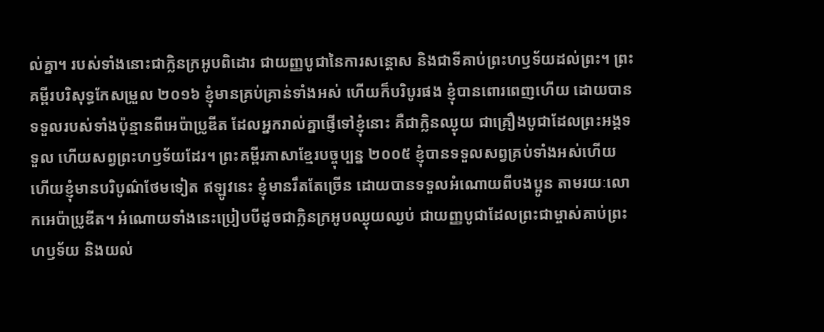ល់គ្នា។ របស់ទាំងនោះជាក្លិនក្រអូបពិដោរ ជាយញ្ញបូជានៃការសន្ដោស និងជាទីគាប់ព្រះហឫទ័យដល់ព្រះ។ ព្រះគម្ពីរបរិសុទ្ធកែសម្រួល ២០១៦ ខ្ញុំមានគ្រប់គ្រាន់ទាំងអស់ ហើយក៏បរិបូរផង ខ្ញុំបានពោរពេញហើយ ដោយបានទទួលរបស់ទាំងប៉ុន្មានពីអេប៉ាប្រូឌីត ដែលអ្នករាល់គ្នាផ្ញើទៅខ្ញុំនោះ គឺជាក្លិនឈ្ងុយ ជាគ្រឿងបូជាដែលព្រះអង្គទទួល ហើយសព្វព្រះហឫទ័យដែរ។ ព្រះគម្ពីរភាសាខ្មែរបច្ចុប្បន្ន ២០០៥ ខ្ញុំបានទទួលសព្វគ្រប់ទាំងអស់ហើយ ហើយខ្ញុំមានបរិបូណ៌ថែមទៀត ឥឡូវនេះ ខ្ញុំមានរឹតតែច្រើន ដោយបានទទួលអំណោយពីបងប្អូន តាមរយៈលោកអេប៉ាប្រូឌីត។ អំណោយទាំងនេះប្រៀបបីដូចជាក្លិនក្រអូបឈ្ងុយឈ្ងប់ ជាយញ្ញបូជាដែលព្រះជាម្ចាស់គាប់ព្រះហឫទ័យ និងយល់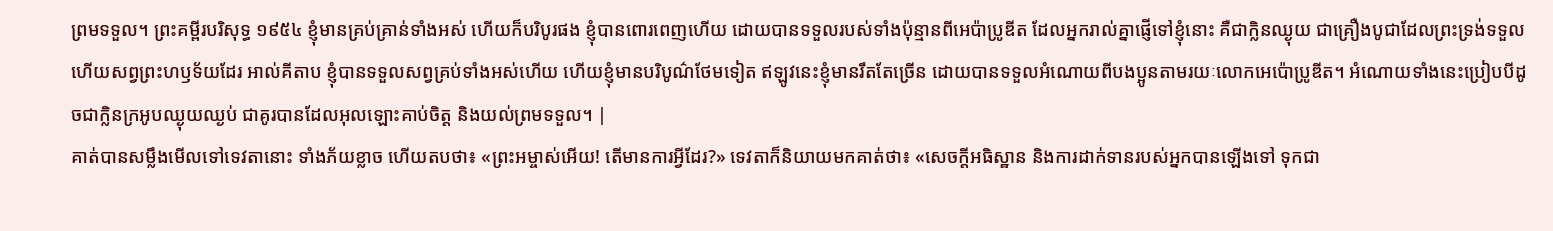ព្រមទទួល។ ព្រះគម្ពីរបរិសុទ្ធ ១៩៥៤ ខ្ញុំមានគ្រប់គ្រាន់ទាំងអស់ ហើយក៏បរិបូរផង ខ្ញុំបានពោរពេញហើយ ដោយបានទទួលរបស់ទាំងប៉ុន្មានពីអេប៉ាប្រូឌីត ដែលអ្នករាល់គ្នាផ្ញើទៅខ្ញុំនោះ គឺជាក្លិនឈ្ងុយ ជាគ្រឿងបូជាដែលព្រះទ្រង់ទទួល ហើយសព្វព្រះហឫទ័យដែរ អាល់គីតាប ខ្ញុំបានទទួលសព្វគ្រប់ទាំងអស់ហើយ ហើយខ្ញុំមានបរិបូណ៌ថែមទៀត ឥឡូវនេះខ្ញុំមានរឹតតែច្រើន ដោយបានទទួលអំណោយពីបងប្អូនតាមរយៈលោកអេប៉ោប្រូឌីត។ អំណោយទាំងនេះប្រៀបបីដូចជាក្លិនក្រអូបឈ្ងុយឈ្ងប់ ជាគូរបានដែលអុលឡោះគាប់ចិត្ត និងយល់ព្រមទទួល។ |
គាត់បានសម្លឹងមើលទៅទេវតានោះ ទាំងភ័យខ្លាច ហើយតបថា៖ «ព្រះអម្ចាស់អើយ! តើមានការអ្វីដែរ?» ទេវតាក៏និយាយមកគាត់ថា៖ «សេចក្ដីអធិស្ឋាន និងការដាក់ទានរបស់អ្នកបានឡើងទៅ ទុកជា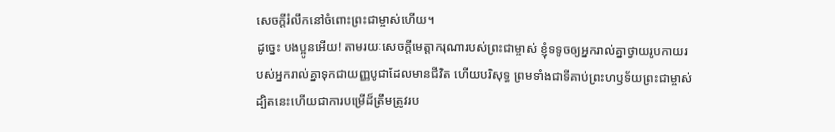សេចក្ដីរំលឹកនៅចំពោះព្រះជាម្ចាស់ហើយ។
ដូច្នេះ បងប្អូនអើយ! តាមរយៈសេចក្ដីមេត្ដាករុណារបស់ព្រះជាម្ចាស់ ខ្ញុំទទូចឲ្យអ្នករាល់គ្នាថ្វាយរូបកាយរបស់អ្នករាល់គ្នាទុកជាយញ្ញបូជាដែលមានជីវិត ហើយបរិសុទ្ធ ព្រមទាំងជាទីគាប់ព្រះហឫទ័យព្រះជាម្ចាស់ ដ្បិតនេះហើយជាការបម្រើដ៏ត្រឹមត្រូវរប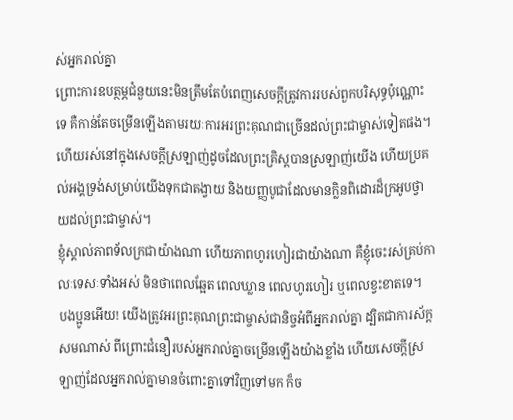ស់អ្នករាល់គ្នា
ព្រោះការឧបត្ថម្ភជំនួយនេះមិនត្រឹមតែបំពេញសេចក្ដីត្រូវការរបស់ពួកបរិសុទ្ធប៉ុណ្ណោះទេ គឺកាន់តែចម្រើនឡើងតាមរយៈការអរព្រះគុណជាច្រើនដល់ព្រះជាម្ចាស់ទៀតផង។
ហើយរស់នៅក្នុងសេចក្ដីស្រឡាញ់ដូចដែលព្រះគ្រិស្ដបានស្រឡាញ់យើង ហើយប្រគល់អង្គទ្រង់សម្រាប់យើងទុកជាតង្វាយ និងយញ្ញបូជាដែលមានក្លិនពិដោរដ៏ក្រអូបថ្វាយដល់ព្រះជាម្ចាស់។
ខ្ញុំស្គាល់ភាពទ័លក្រជាយ៉ាងណា ហើយភាពហូរហៀរជាយ៉ាងណា គឺខ្ញុំចេះរស់គ្រប់កាលៈទេសៈទាំងអស់ មិនថាពេលឆ្អែត ពេលឃ្លាន ពេលហូរហៀរ ឬពេលខ្វះខាតទេ។
បងប្អូនអើយ! យើងត្រូវអរព្រះគុណព្រះជាម្ចាស់ជានិច្ចអំពីអ្នករាល់គ្នា ដ្បិតជាការស័ក្តសមណាស់ ពីព្រោះជំនឿរបស់អ្នករាល់គ្នាចម្រើនឡើងយ៉ាងខ្លាំង ហើយសេចក្ដីស្រឡាញ់ដែលអ្នករាល់គ្នាមានចំពោះគ្នាទៅវិញទៅមក ក៏ច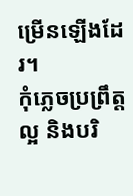ម្រើនឡើងដែរ។
កុំភ្លេចប្រព្រឹត្ដល្អ និងបរិ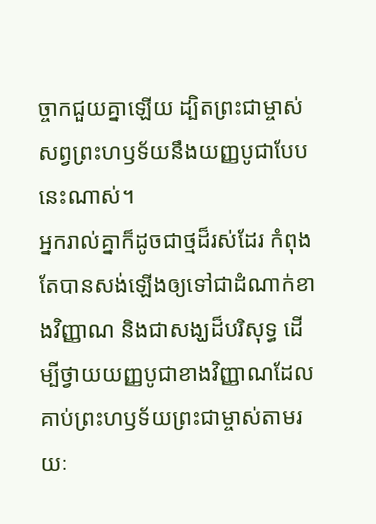ច្ចាកជួយគ្នាឡើយ ដ្បិតព្រះជាម្ចាស់សព្វព្រះហឫទ័យនឹងយញ្ញបូជាបែបនេះណាស់។
អ្នករាល់គ្នាក៏ដូចជាថ្មដ៏រស់ដែរ កំពុងតែបានសង់ឡើងឲ្យទៅជាដំណាក់ខាងវិញ្ញាណ និងជាសង្ឃដ៏បរិសុទ្ធ ដើម្បីថ្វាយយញ្ញបូជាខាងវិញ្ញាណដែលគាប់ព្រះហឫទ័យព្រះជាម្ចាស់តាមរយៈ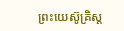ព្រះយេស៊ូគ្រិស្ដ